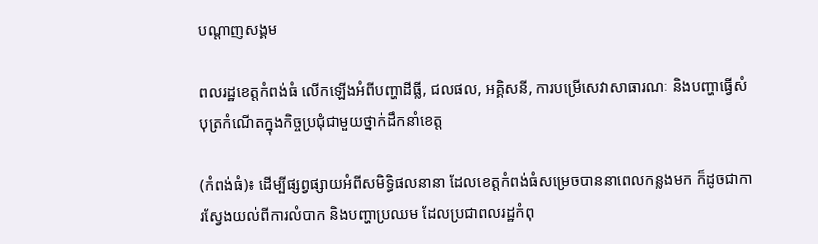បណ្តាញសង្គម

ពលរដ្ឋខេត្តកំពង់ធំ លើកឡើងអំពីបញ្ហាដីធ្លី, ជលផល, អគ្គិសនី, ការបម្រើសេវាសាធារណៈ និងបញ្ហាធ្វើសំបុត្រកំណើតក្នុងកិច្ចប្រជុំជាមួយថ្នាក់ដឹកនាំខេត្ត

(កំពង់ធំ)៖ ដើម្បីផ្សព្វផ្សាយអំពីសមិទ្ធិផលនានា ដែលខេត្តកំពង់ធំសម្រេចបាននាពេលកន្លងមក ក៏ដូចជាការស្វែងយល់ពីការលំបាក និងបញ្ហាប្រឈម ដែលប្រជាពលរដ្ឋកំពុ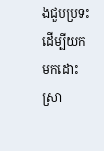ងជួបប្រទះ ដើម្បីយកមកដោះស្រា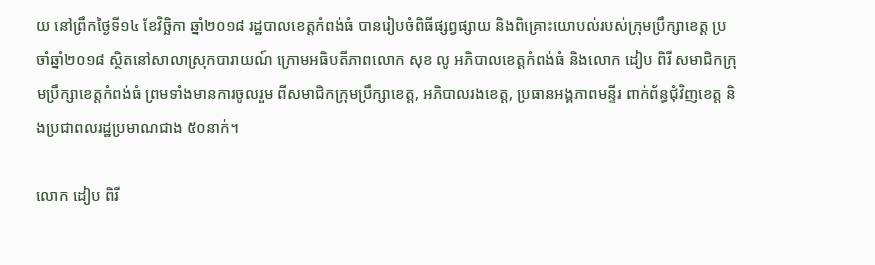យ នៅព្រឹកថ្ងៃទី១៤ ខែវិច្ឆិកា ឆ្នាំ២០១៨ រដ្ឋបាលខេត្តកំពង់ធំ បានរៀបចំពិធីផ្សព្វផ្សាយ និងពិគ្រោះយោបល់របស់ក្រុមប្រឹក្សាខេត្ត ប្រចាំឆ្នាំ២០១៨ ស្ថិតនៅសាលាស្រុកបារាយណ៍ ក្រោមអធិបតីភាពលោក សុខ លូ អភិបាលខេត្តកំពង់ធំ និងលោក ដៀប ពិរី សមាជិកក្រុមប្រឹក្សាខេត្តកំពង់ធំ ព្រមទាំងមានការចូលរួម ពីសមាជិកក្រុមប្រឹក្សាខេត្ត, អភិបាលរងខេត្ត, ប្រធានអង្គភាពមន្ទីរ ពាក់ព័ន្ធជុំវិញខេត្ត និងប្រជាពលរដ្ឋប្រមាណជាង ៥០នាក់។

លោក ដៀប ពិរី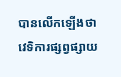បានលើកឡើងថា វេទិការផ្សព្វផ្សាយ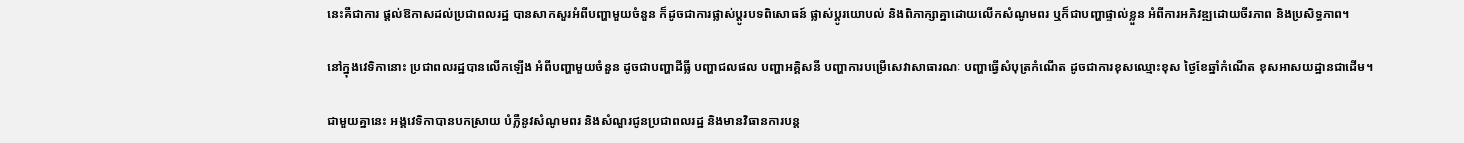នេះគឺជាការ ផ្ដល់ឱកាសដល់ប្រជាពលរដ្ឋ បានសាកសួរអំពីបញ្ហាមួយចំនួន ក៏ដូចជាការផ្លាស់ប្ដូរបទពិសោធន៍ ផ្លាស់ប្ដូរយោបល់ និងពិភាក្សាគ្នាដោយលើកសំណូមពរ ឬក៏ជាបញ្ហាផ្ទាល់ខ្លួន អំពីការអភិវឌ្ឍដោយចីរភាព និងប្រសិទ្ធភាព។

នៅក្នុងវេទិកានោះ ប្រជាពលរដ្ឋបានលើកឡើង អំពីបញ្ហាមួយចំនួន ដូចជាបញ្ហាដីធ្លី បញ្ហាជលផល បញ្ហាអគ្គិសនី បញ្ហាការបម្រើសេវាសាធារណៈ បញ្ហាធ្វើសំបុត្រកំណើត ដូចជាការខុសឈ្មោះខុស ថ្ងៃខែឆ្នាំកំណើត ខុសអាសយដ្ឋានជាដើម។

ជាមួយគ្នានេះ អង្គវេទិកាបានបកស្រាយ បំភ្លឺនូវសំណូមពរ និងសំណួរជូនប្រជាពលរដ្ឋ និងមានវិធានការបន្ត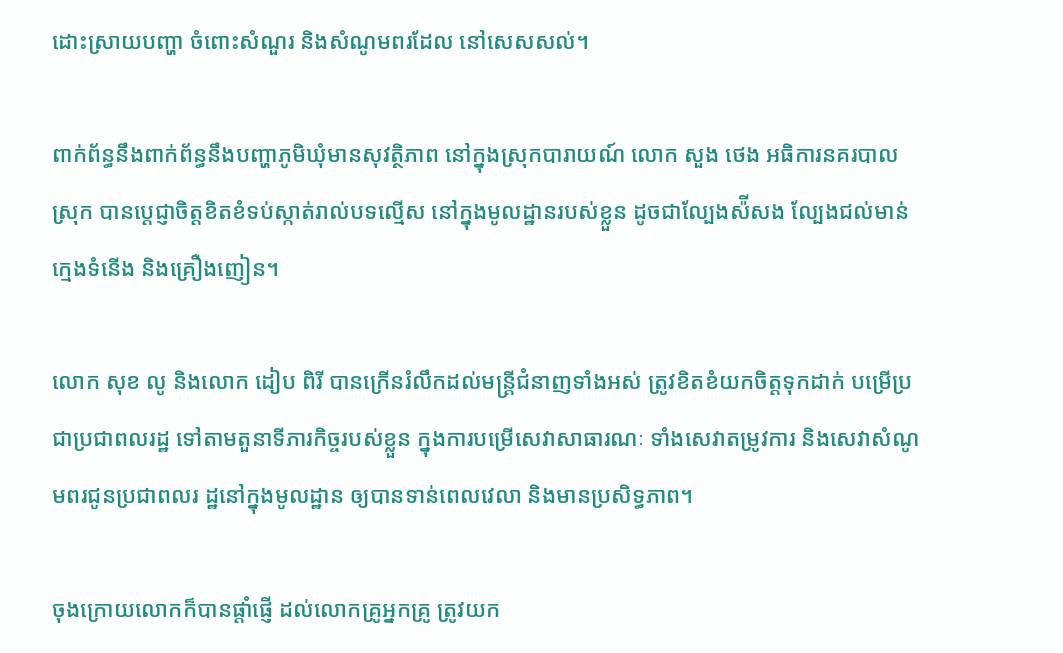ដោះស្រាយបញ្ហា ចំពោះសំណួរ និងសំណូមពរដែល នៅសេសសល់។

ពាក់ព័ន្ធនឹងពាក់ព័ន្ធនឹងបញ្ហាភូមិឃុំមានសុវត្ថិភាព នៅក្នុងស្រុកបារាយណ៍ លោក សួង ថេង អធិការនគរបាលស្រុក បានប្ដេជ្ញាចិត្តខិតខំទប់ស្កាត់រាល់បទល្មើស នៅក្នុងមូលដ្ឋានរបស់ខ្លួន ដូចជាល្បែងស៉ីសង ល្បែងជល់មាន់ ក្មេងទំនើង និងគ្រឿងញៀន។

លោក សុខ លូ និងលោក ដៀប ពិរី បានក្រើនរំលឹកដល់មន្ត្រីជំនាញទាំងអស់ ត្រូវខិតខំយកចិត្តទុកដាក់ បម្រើប្រជាប្រជាពលរដ្ឋ ទៅតាមតួនាទីភារកិច្ចរបស់ខ្លួន ក្នុងការបម្រើសេវាសាធារណៈ ទាំងសេវាតម្រូវការ និងសេវាសំណូមពរជូនប្រជាពលរ ដ្ឋនៅក្នុងមូលដ្ឋាន ឲ្យបានទាន់ពេលវេលា និងមានប្រសិទ្ធភាព។

ចុងក្រោយលោកក៏បានផ្តាំផ្ញើ ដល់លោកគ្រូអ្នកគ្រូ ត្រូវយក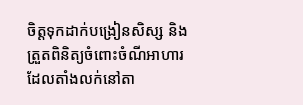ចិត្តទុកដាក់បង្រៀនសិស្ស និងត្រួតពិនិត្យចំពោះចំណីអាហារ ដែលតាំងលក់នៅតា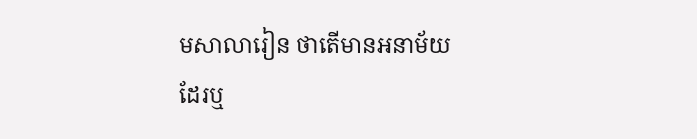មសាលារៀន ថាតើមានអនាម័យដែរឬ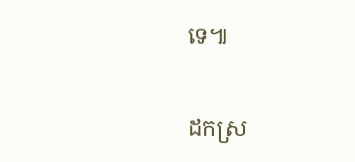ទេ៕

ដកស្រ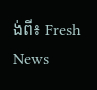ង់ពី៖ Fresh News